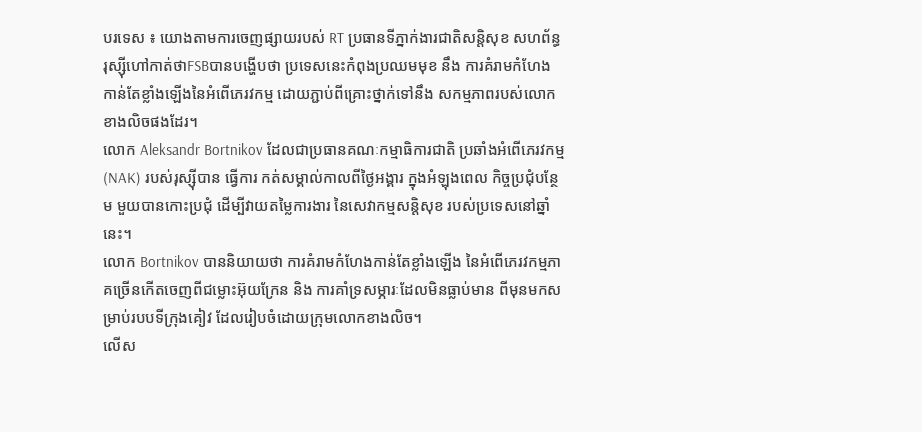បរទេស ៖ យោងតាមការចេញផ្សាយរបស់ RT ប្រធានទីភ្នាក់ងារជាតិសន្តិសុខ សហព័ន្ធរុស្ស៊ីហៅកាត់ថាFSBបានបង្ហើបថា ប្រទេសនេះកំពុងប្រឈមមុខ នឹង ការគំរាមកំហែង កាន់តែខ្លាំងឡើងនៃអំពើភេរវកម្ម ដោយភ្ជាប់ពីគ្រោះថ្នាក់ទៅនឹង សកម្មភាពរបស់លោកខាងលិចផងដែរ។
លោក Aleksandr Bortnikov ដែលជាប្រធានគណៈកម្មាធិការជាតិ ប្រឆាំងអំពើភេរវកម្ម (NAK) របស់រុស្ស៊ីបាន ធ្វើការ កត់សម្គាល់កាលពីថ្ងៃអង្គារ ក្នុងអំឡុងពេល កិច្ចប្រជុំបន្ថែម មួយបានកោះប្រជុំ ដើម្បីវាយតម្លៃការងារ នៃសេវាកម្មសន្តិសុខ របស់ប្រទេសនៅឆ្នាំនេះ។
លោក Bortnikov បាននិយាយថា ការគំរាមកំហែងកាន់តែខ្លាំងឡើង នៃអំពើភេរវកម្មភាគច្រើនកើតចេញពីជម្លោះអ៊ុយក្រែន និង ការគាំទ្រសម្ភារៈដែលមិនធ្លាប់មាន ពីមុនមកសម្រាប់របបទីក្រុងគៀវ ដែលរៀបចំដោយក្រុមលោកខាងលិច។
លើស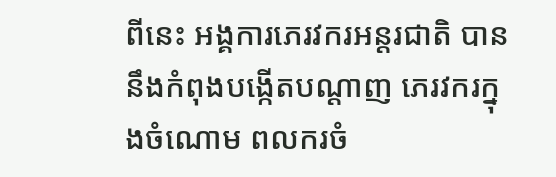ពីនេះ អង្គការភេរវករអន្តរជាតិ បាននឹងកំពុងបង្កើតបណ្តាញ ភេរវករក្នុងចំណោម ពលករចំ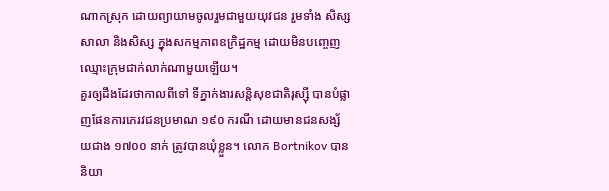ណាកស្រុក ដោយព្យាយាមចូលរួមជាមួយយុវជន រួមទាំង សិស្សសាលា និងសិស្ស ក្នុងសកម្មភាពឧក្រិដ្ឋកម្ម ដោយមិនបញ្ចេញ ឈ្មោះក្រុមជាក់លាក់ណាមួយឡើយ។
គួរឲ្យដឹងដែរថាកាលពីទៅ ទីភ្នាក់ងារសន្តិសុខជាតិរុស្ស៊ី បានបំផ្លាញផែនការភេរវជនប្រមាណ ១៩០ ករណី ដោយមានជនសង្ស័យជាង ១៧០០ នាក់ ត្រូវបានឃុំខ្លួន។ លោក Bortnikov បាននិយា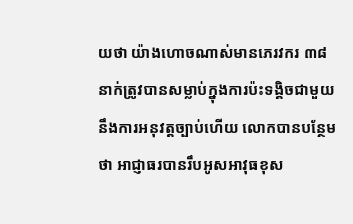យថា យ៉ាងហោចណាស់មានភេរវករ ៣៨ នាក់ត្រូវបានសម្លាប់ក្នុងការប៉ះទង្គិចជាមួយនឹងការអនុវត្តច្បាប់ហើយ លោកបានបន្ថែមថា អាជ្ញាធរបានរឹបអូសអាវុធខុស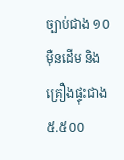ច្បាប់ជាង ១០ ម៉ឺនដើម និងគ្រឿងផ្ទុះជាង ៥.៥០០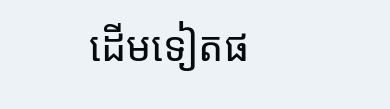ដើមទៀតផ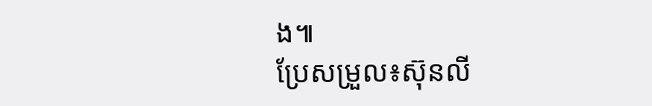ង៕
ប្រែសម្រួល៖ស៊ុនលី